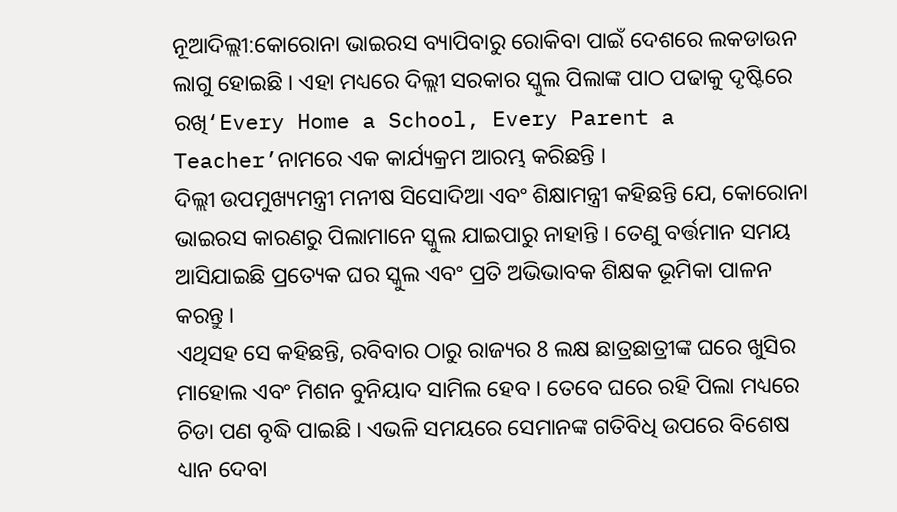ନୂଆଦିଲ୍ଲୀ:କୋରୋନା ଭାଇରସ ବ୍ୟାପିବାରୁ ରୋକିବା ପାଇଁ ଦେଶରେ ଲକଡାଉନ ଲାଗୁ ହୋଇଛି । ଏହା ମଧ୍ୟରେ ଦିଲ୍ଲୀ ସରକାର ସ୍କୁଲ ପିଲାଙ୍କ ପାଠ ପଢାକୁ ଦୃଷ୍ଟିରେ ରଖି‘Every Home a School, Every Parent a Teacher’ନାମରେ ଏକ କାର୍ଯ୍ୟକ୍ରମ ଆରମ୍ଭ କରିଛନ୍ତି ।
ଦିଲ୍ଲୀ ଉପମୁଖ୍ୟମନ୍ତ୍ରୀ ମନୀଷ ସିସୋଦିଆ ଏବଂ ଶିକ୍ଷାମନ୍ତ୍ରୀ କହିଛନ୍ତି ଯେ, କୋରୋନା ଭାଇରସ କାରଣରୁ ପିଲାମାନେ ସ୍କୁଲ ଯାଇପାରୁ ନାହାନ୍ତି । ତେଣୁ ବର୍ତ୍ତମାନ ସମୟ ଆସିଯାଇଛି ପ୍ରତ୍ୟେକ ଘର ସ୍କୁଲ ଏବଂ ପ୍ରତି ଅଭିଭାବକ ଶିକ୍ଷକ ଭୂମିକା ପାଳନ କରନ୍ତୁ ।
ଏଥିସହ ସେ କହିଛନ୍ତି, ରବିବାର ଠାରୁ ରାଜ୍ୟର 8 ଲକ୍ଷ ଛାତ୍ରଛାତ୍ରୀଙ୍କ ଘରେ ଖୁସିର ମାହୋଲ ଏବଂ ମିଶନ ବୁନିୟାଦ ସାମିଲ ହେବ । ତେବେ ଘରେ ରହି ପିଲା ମଧ୍ୟରେ ଚିଡା ପଣ ବୃଦ୍ଧି ପାଇଛି । ଏଭଳି ସମୟରେ ସେମାନଙ୍କ ଗତିବିଧି ଉପରେ ବିଶେଷ ଧ୍ୟାନ ଦେବା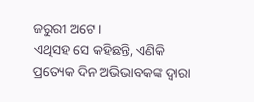ଜରୁରୀ ଅଟେ ।
ଏଥିସହ ସେ କହିଛନ୍ତି, ଏଣିକି ପ୍ରତ୍ୟେକ ଦିନ ଅଭିଭାବକଙ୍କ ଦ୍ବାରା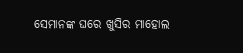ସେମାନଙ୍କ ଘରେ ଖୁସିର ମାହୋଲ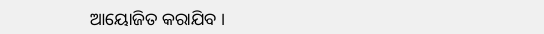ଆୟୋଜିତ କରାଯିବ ।